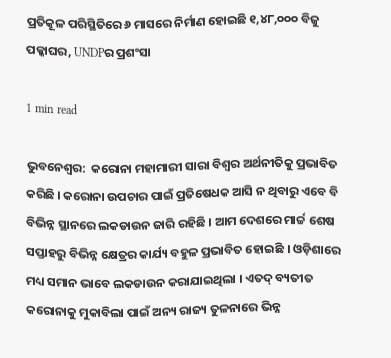ପ୍ରତିକୂଳ ପରିସ୍ଥିତିରେ ୬ ମାସରେ ନିର୍ମାଣ ହୋଇଛି ୧,୪୮,୦୦୦ ବିଜୁ ପକ୍କାଘର, UNDPର ପ୍ରଶଂସା

1 min read

ଭୁବନେଶ୍ୱର:  କରୋନା ମହାମାରୀ ସାରା ବିଶ୍ୱର ଅର୍ଥନୀତିକୁ ପ୍ରଭାବିତ କରିଛି । କରୋନା ଉପଚାର ପାଇଁ ପ୍ରତିଷେଧକ ଆସି ନ ଥିବାରୁ ଏବେ ବି ବିଭିନ୍ନ ସ୍ଥାନରେ ଲକଡାଉନ ଜାରି ରହିଛି । ଆମ ଦେଶରେ ମାର୍ଚ୍ଚ ଶେଷ ସପ୍ତାହରୁ ବିଭିନ୍ନ କ୍ଷେତ୍ରର କାର୍ଯ୍ୟ ବହୁଳ ପ୍ରଭାବିତ ହୋଇଛି । ଓଡ଼ିଶାରେ ମଧ୍ୟ ସମାନ ଭାବେ ଲକଡାଉନ କରାଯାଇଥିଲା । ଏତଦ୍ ବ୍ୟତୀତ କରୋନାକୁ ମୁକାବିଲା ପାଇଁ ଅନ୍ୟ ରାଜ୍ୟ ତୁଳନାରେ ଭିନ୍ନ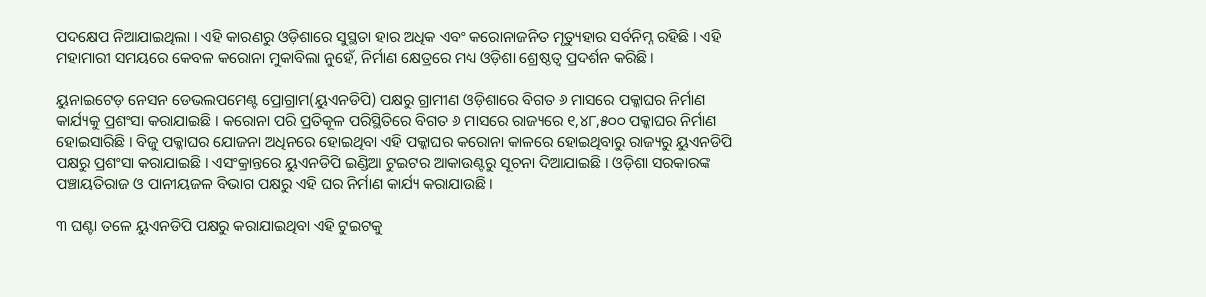ପଦକ୍ଷେପ ନିଆଯାଇଥିଲା । ଏହି କାରଣରୁ ଓଡ଼ିଶାରେ ସୁସ୍ଥତା ହାର ଅଧିକ ଏବଂ କରୋନାଜନିତ ମୃତ୍ୟୁହାର ସର୍ବନିମ୍ନ ରହିଛି । ଏହି ମହାମାରୀ ସମୟରେ କେବଳ କରୋନା ମୁକାବିଲା ନୁହେଁ, ନିର୍ମାଣ କ୍ଷେତ୍ରରେ ମଧ୍ୟ ଓଡ଼ିଶା ଶ୍ରେଷ୍ଠତ୍ୱ ପ୍ରଦର୍ଶନ କରିଛି।

ୟୁନାଇଟେଡ଼ ନେସନ ଡେଭଲପମେଣ୍ଟ ପ୍ରୋଗ୍ରାମ(ୟୁଏନଡିପି) ପକ୍ଷରୁ ଗ୍ରାମୀଣ ଓଡ଼ିଶାରେ ବିଗତ ୬ ମାସରେ ପକ୍କାଘର ନିର୍ମାଣ କାର୍ଯ୍ୟକୁ ପ୍ରଶଂସା କରାଯାଇଛି । କରୋନା ପରି ପ୍ରତିକୂଳ ପରିସ୍ଥିତିରେ ବିଗତ ୬ ମାସରେ ରାଜ୍ୟରେ ୧,୪୮,୫୦୦ ପକ୍କାଘର ନିର୍ମାଣ ହୋଇସାରିଛି । ବିଜୁ ପକ୍କାଘର ଯୋଜନା ଅଧିନରେ ହୋଇଥିବା ଏହି ପକ୍କାଘର କରୋନା କାଳରେ ହୋଇଥିବାରୁ ରାଜ୍ୟରୁ ୟୁଏନଡିପି ପକ୍ଷରୁ ପ୍ରଶଂସା କରାଯାଇଛି । ଏସଂକ୍ରାନ୍ତରେ ୟୁଏନଡିପି ଇଣ୍ଡିଆ ଟୁଇଟର ଆକାଉଣ୍ଟରୁ ସୂଚନା ଦିଆଯାଇଛି । ଓଡ଼ିଶା ସରକାରଙ୍କ ପଞ୍ଚାୟତିରାଜ ଓ ପାନୀୟଜଳ ବିଭାଗ ପକ୍ଷରୁ ଏହି ଘର ନିର୍ମାଣ କାର୍ଯ୍ୟ କରାଯାଉଛି ।

୩ ଘଣ୍ଟା ତଳେ ୟୁଏନଡିପି ପକ୍ଷରୁ କରାଯାଇଥିବା ଏହି ଟୁଇଟକୁ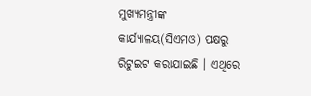ମୁଖ୍ୟମନ୍ତ୍ରୀଙ୍କ କାର୍ଯ୍ୟାଳୟ(ସିଏମଓ) ପକ୍ଷରୁ ରିଟୁଇଟ କରାଯାଇଛି । ଏଥିରେ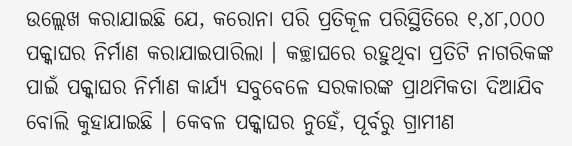ଉଲ୍ଲେଖ କରାଯାଇଛି ଯେ, କରୋନା ପରି ପ୍ରତିକୂଳ ପରିସ୍ଥିତିରେ ୧,୪୮,୦୦୦ ପକ୍କାଘର ନିର୍ମାଣ କରାଯାଇପାରିଲା । କଚ୍ଛାଘରେ ରହୁଥିବା ପ୍ରତିଟି ନାଗରିକଙ୍କ ପାଇଁ ପକ୍କାଘର ନିର୍ମାଣ କାର୍ଯ୍ୟ ସବୁବେଳେ ସରକାରଙ୍କ ପ୍ରାଥମିକତା ଦିଆଯିବ ବୋଲି କୁହାଯାଇଛି । କେବଳ ପକ୍କାଘର ନୁହେଁ, ପୂର୍ବରୁ ଗ୍ରାମୀଣ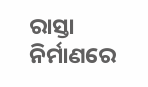ରାସ୍ତା ନିର୍ମାଣରେ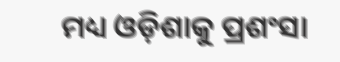ମଧ୍ୟ ଓଡ଼ିଶାକୁ ପ୍ରଶଂସା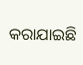କରାଯାଇଛି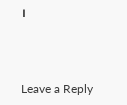।



Leave a Reply